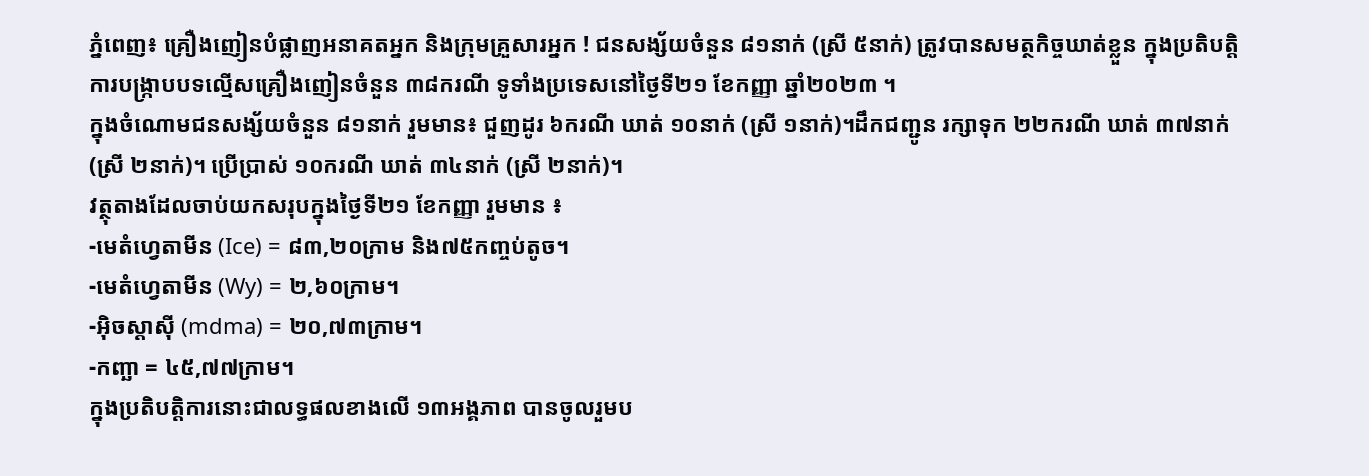ភ្នំពេញ៖ គ្រឿងញៀនបំផ្លាញអនាគតអ្នក និងក្រុមគ្រួសារអ្នក ! ជនសង្ស័យចំនួន ៨១នាក់ (ស្រី ៥នាក់) ត្រូវបានសមត្ថកិច្ចឃាត់ខ្លួន ក្នុងប្រតិបត្តិការបង្ក្រាបបទល្មើសគ្រឿងញៀនចំនួន ៣៨ករណី ទូទាំងប្រទេសនៅថ្ងៃទី២១ ខែកញ្ញា ឆ្នាំ២០២៣ ។
ក្នុងចំណោមជនសង្ស័យចំនួន ៨១នាក់ រួមមាន៖ ជួញដូរ ៦ករណី ឃាត់ ១០នាក់ (ស្រី ១នាក់)។ដឹកជញ្ជូន រក្សាទុក ២២ករណី ឃាត់ ៣៧នាក់ (ស្រី ២នាក់)។ ប្រើប្រាស់ ១០ករណី ឃាត់ ៣៤នាក់ (ស្រី ២នាក់)។
វត្ថុតាងដែលចាប់យកសរុបក្នុងថ្ងៃទី២១ ខែកញ្ញា រួមមាន ៖
-មេតំហ្វេតាមីន (Ice) = ៨៣,២០ក្រាម និង៧៥កញ្ចប់តូច។
-មេតំហ្វេតាមីន (Wy) = ២,៦០ក្រាម។
-អុិចស្តាសុី (mdma) = ២០,៧៣ក្រាម។
-កញ្ឆា = ៤៥,៧៧ក្រាម។
ក្នុងប្រតិបត្តិការនោះជាលទ្ធផលខាងលើ ១៣អង្គភាព បានចូលរួមប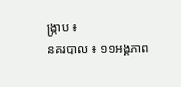ង្ក្រាប ៖
នគរបាល ៖ ១១អង្គភាព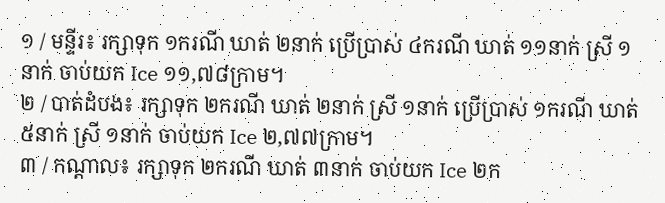១ / មន្ទីរ៖ រក្សាទុក ១ករណី ឃាត់ ២នាក់ ប្រើប្រាស់ ៤ករណី ឃាត់ ១១នាក់ ស្រី ១នាក់ ចាប់យក Ice ១១,៧៨ក្រាម។
២ / បាត់ដំបង៖ រក្សាទុក ២ករណី ឃាត់ ២នាក់ ស្រី ១នាក់ ប្រើប្រាស់ ១ករណី ឃាត់ ៥នាក់ ស្រី ១នាក់ ចាប់យក Ice ២,៧៧ក្រាម។
៣ / កណ្តាល៖ រក្សាទុក ២ករណី ឃាត់ ៣នាក់ ចាប់យក Ice ២ក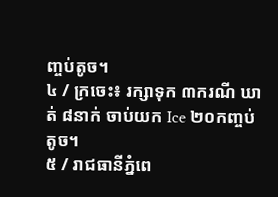ញ្ចប់តូច។
៤ / ក្រចេះ៖ រក្សាទុក ៣ករណី ឃាត់ ៨នាក់ ចាប់យក Ice ២០កញ្ចប់តូច។
៥ / រាជធានីភ្នំពេ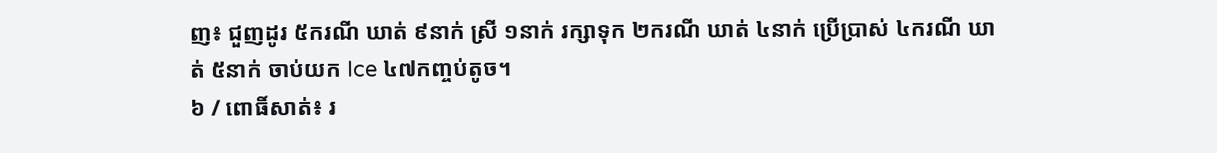ញ៖ ជួញដូរ ៥ករណី ឃាត់ ៩នាក់ ស្រី ១នាក់ រក្សាទុក ២ករណី ឃាត់ ៤នាក់ ប្រើប្រាស់ ៤ករណី ឃាត់ ៥នាក់ ចាប់យក Ice ៤៧កញ្ចប់តូច។
៦ / ពោធិ៍សាត់៖ រ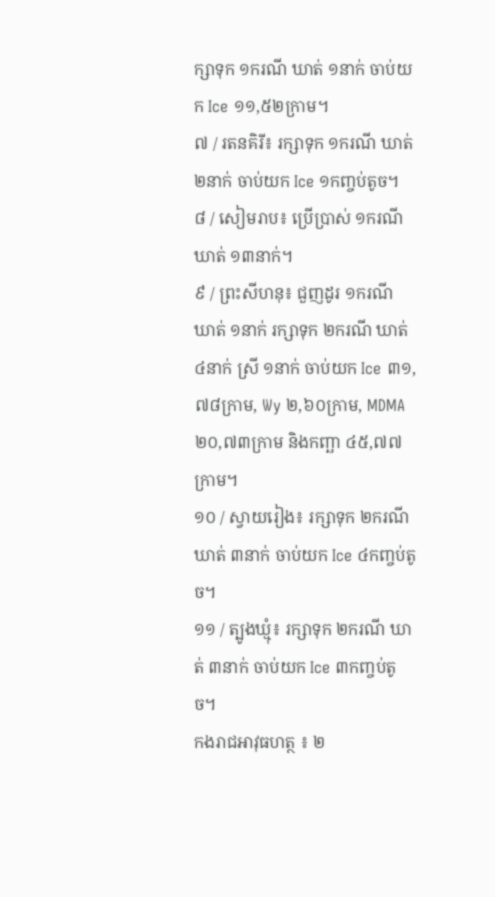ក្សាទុក ១ករណី ឃាត់ ១នាក់ ចាប់យក Ice ១១,៥២ក្រាម។
៧ / រតនគិរី៖ រក្សាទុក ១ករណី ឃាត់ ២នាក់ ចាប់យក Ice ១កញ្ចប់តូច។
៨ / សៀមរាប៖ ប្រើប្រាស់ ១ករណី ឃាត់ ១៣នាក់។
៩ / ព្រះសីហនុ៖ ជួញដូរ ១ករណី ឃាត់ ១នាក់ រក្សាទុក ២ករណី ឃាត់ ៤នាក់ ស្រី ១នាក់ ចាប់យក Ice ៣១,៧៨ក្រាម, Wy ២,៦០ក្រាម, MDMA ២០,៧៣ក្រាម និងកញ្ឆា ៤៥,៧៧ក្រាម។
១០ / ស្វាយរៀង៖ រក្សាទុក ២ករណី ឃាត់ ៣នាក់ ចាប់យក Ice ៤កញ្ចប់តូច។
១១ / ត្បូងឃ្មុំ៖ រក្សាទុក ២ករណី ឃាត់ ៣នាក់ ចាប់យក Ice ៣កញ្ចប់តូច។
កងរាជអាវុធហត្ថ ៖ ២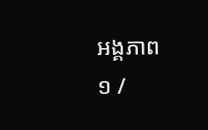អង្គភាព
១ /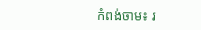កំពង់ចាម៖ រ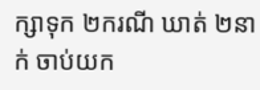ក្សាទុក ២ករណី ឃាត់ ២នាក់ ចាប់យក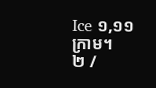Ice ១,១១ក្រាម។
២ /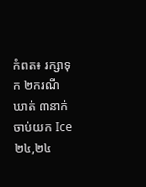កំពត៖ រក្សាទុក ២ករណី ឃាត់ ៣នាក់ ចាប់យក Ice ២៤,២៤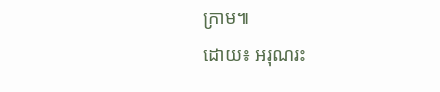ក្រាម៕
ដោយ៖ អរុណរះ